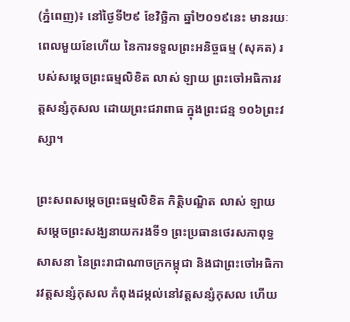(ភ្នំពេញ)៖ នៅថ្ងៃទី២៩ ខែវិច្ឆិកា ឆ្នាំ២០១៩នេះ មានរយៈពេលមួយខែហើយ នៃការទទួលព្រះអនិច្ចធម្ម (សុគត) របស់សម្តេចព្រះធម្មលិខិត លាស់ ឡាយ ព្រះចៅអធិការវត្តសន្សំកុសល ដោយព្រះជរាពាធ ក្នុងព្រះជន្ម ១០៦ព្រះវស្សា។

ព្រះសពសម្ដេចព្រះធម្មលិខិត កិត្តិបណ្ឌិត លាស់ ឡាយ សម្តេចព្រះសង្ឃនាយករងទី១ ព្រះប្រធានថេរសភាពុទ្ធសាសនា នៃព្រះរាជាណាចក្រកម្ពុជា និងជាព្រះចៅអធិការវត្តសន្សំកុសល កំពុងដម្កល់នៅវត្តសន្សំកុសល ហើយ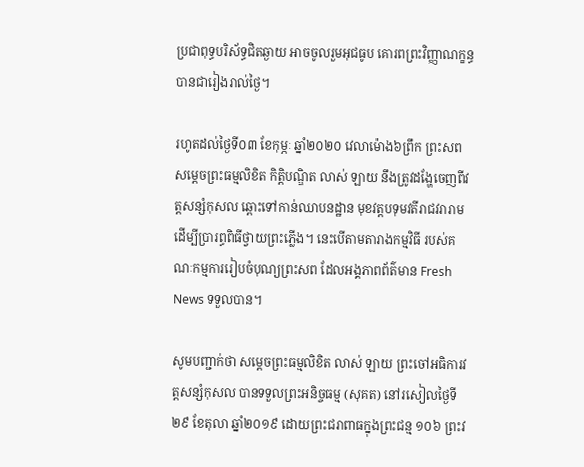ប្រជាពុទ្ធបរិស័ទ្ធជិតឆ្ងាយ អាចចូលរួមអុជធូប គោរពព្រះវិញ្ញាណក្ខន្ធ បានជារៀងរាល់ថ្ងៃ។

រហូតដល់ថ្ងៃទី០៣ ខែកុម្ភៈ ឆ្នាំ២០២០ វេលាម៉ោង៦ព្រឹក ព្រះសព សម្ដេចព្រះធម្មលិខិត កិត្តិបណ្ឌិត លាស់ ឡាយ នឹងត្រូវដង្ហែចេញពីវត្តសន្សំកុសល ឆ្ពោះទៅកាន់ឈាបនដ្ឋាន មុខវត្តបទុមវតីរាជវរារាម ដើម្បីប្រារព្ធពិធីថ្វាយព្រះភ្លើង។ នេះបើតាមតារាងកម្មវិធី របស់គណៈកម្មការរៀបចំបុណ្យព្រះសព ដែលអង្គភាពព័ត៌មាន Fresh News ទទួលបាន។

សូមបញ្ជាក់ថា សម្តេចព្រះធម្មលិខិត លាស់ ឡាយ ព្រះចៅអធិការវត្តសន្សំកុសល បានទទួលព្រះអនិច្ចធម្ម (សុគត) នៅរសៀលថ្ងៃទី២៩ ខែតុលា ឆ្នាំ២០១៩ ដោយព្រះជរាពាធក្នុងព្រះជន្ម ១០៦ ព្រះវ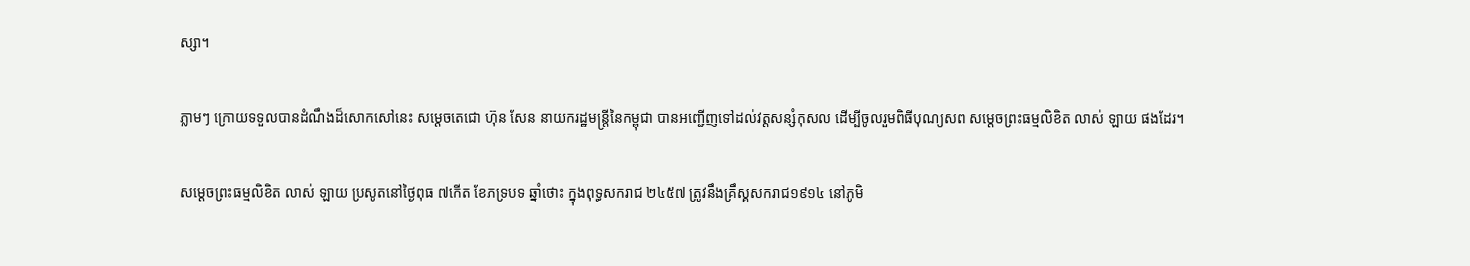ស្សា។

ភ្លាមៗ ក្រោយទទួលបានដំណឹងដ៏សោកសៅនេះ សម្តេចតេជោ ហ៊ុន សែន នាយករដ្ឋមន្រ្តីនៃកម្ពុជា បានអញ្ជើញទៅដល់វត្តសន្សំកុសល ដើម្បីចូលរួមពិធីបុណ្យសព សម្តេចព្រះធម្មលិខិត លាស់ ឡាយ ផងដែរ។

សម្តេចព្រះធម្មលិខិត លាស់ ឡាយ ប្រសូតនៅថ្ងៃពុធ ៧កើត ខែភទ្របទ ឆ្នាំថោះ ក្នុងពុទ្ធសករាជ ២៤៥៧ ត្រូវនឹងគ្រឹស្គសករាជ១៩១៤ នៅភូមិ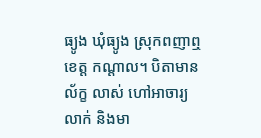ធ្យូង ឃុំធ្យូង ស្រុកពញាឮ ខេត្ត កណ្តាល។ បិតាមាន ល័ក្ខ លាស់ ហៅអាចារ្យលាក់ និងមា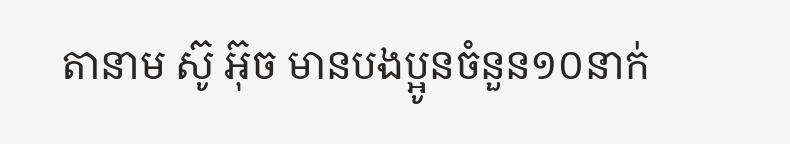តានាម ស៊ូ អ៊ុច មានបងប្អូនចំនួន១០នាក់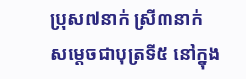ប្រុស៧នាក់ ស្រី៣នាក់ សម្តេចជាបុត្រទី៥ នៅក្នុង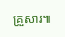គ្រួសារ៕